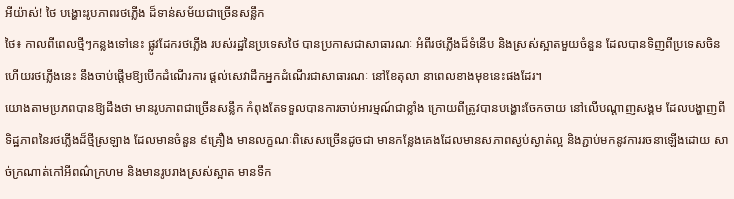អីយ៉ាស់! ថៃ បង្ហោះរូបភាពរថភើ្លង ដ៏ទាន់សម័យជាច្រើនសន្លឹក
ថៃ៖ កាលពីពេលថ្មីៗកន្លងទៅនេះ ផ្លូវដែករថភ្លើង របស់រដ្ឋនៃប្រទេសថៃ បានប្រកាសជាសាធារណៈ អំពីរថភ្លើងដ៏ទំនើប និងស្រស់ស្អាតមួយចំនួន ដែលបានទិញពីប្រទេសចិន ហើយរថភ្លើងនេះ នឹងចាប់ផ្តើមឱ្យបើកដំណើរការ ផ្តល់សេវាដឹកអ្នកដំណើរជាសាធារណៈ នៅខែតុលា នាពេលខាងមុខនេះផងដែរ។
យោងតាមប្រភពបានឱ្យដឹងថា មានរូបភាពជាច្រើនសន្លឹក កំពុងតែទទួលបានការចាប់អារម្មណ៍ជាខ្លាំង ក្រោយពីត្រូវបានបង្ហោះចែកចាយ នៅលើបណ្តាញសង្គម ដែលបង្ហាញពីទិដ្ឋភាពនៃរថភ្លើងដ៏ថ្មីស្រឡាង ដែលមានចំនួន ៩គ្រឿង មានលក្ខណៈពិសេសច្រើនដូចជា មានកន្លែងគេងដែលមានសភាពស្ងប់ស្ងាត់ល្អ និងភ្ជាប់មកនូវការរចនាឡើងដោយ សាច់ក្រណាត់កៅអីពណ៌ក្រហម និងមានរូបរាងស្រស់ស្អាត មានទឹក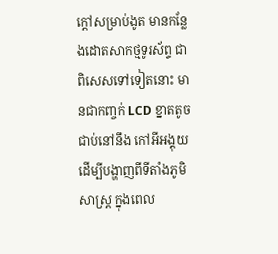ក្តៅសម្រាប់ងូត មានកនែ្លងដោតសាកថ្មទូរស័ព្ទ ជាពិសេសទៅទៀតនោះ មានជាកញ្ចក់ LCD ខ្នាតតូច ជាប់នៅនឹង កៅអីអង្គុយ ដើម្បីបង្ហាញពីទីតាំងភូមិសាស្រ្ត ក្នុងពេល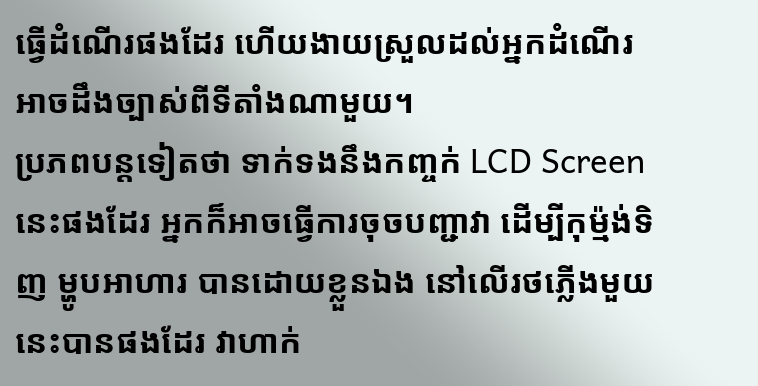ធ្វើដំណើរផងដែរ ហើយងាយស្រួលដល់អ្នកដំណើរ អាចដឹងច្បាស់ពីទីតាំងណាមួយ។
ប្រភពបន្តទៀតថា ទាក់ទងនឹងកញ្ចក់ LCD Screen នេះផងដែរ អ្នកក៏អាចធ្វើការចុចបញ្ជាវា ដើម្បីកុម្ម៉ង់ទិញ ម្ហូបអាហារ បានដោយខ្លួនឯង នៅលើរថភ្លើងមួយនេះបានផងដែរ វាហាក់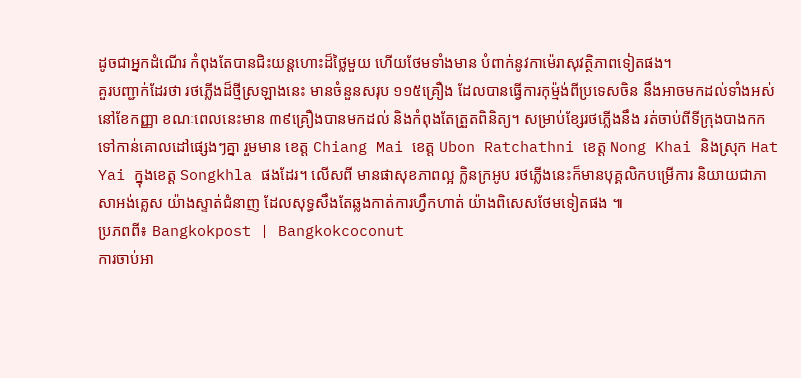ដូចជាអ្នកដំណើរ កំពុងតែបានជិះយន្តហោះដ៏ថ្លៃមួយ ហើយថែមទាំងមាន បំពាក់នូវកាម៉េរាសុវត្ថិភាពទៀតផង។
គួរបញ្ជាក់ដែរថា រថភ្លើងដ៏ថ្មីស្រឡាងនេះ មានចំនួនសរុប ១១៥គ្រឿង ដែលបានធ្វើការកុម្ម៉ង់ពីប្រទេសចិន នឹងអាចមកដល់ទាំងអស់ នៅខែកញ្ញា ខណៈពេលនេះមាន ៣៩គ្រឿងបានមកដល់ និងកំពុងតែត្រួតពិនិត្យ។ សម្រាប់ខ្សែរថភ្លើងនឹង រត់ចាប់ពីទីក្រុងបាងកក ទៅកាន់គោលដៅផ្សេងៗគ្នា រួមមាន ខេត្ត Chiang Mai ខេត្ត Ubon Ratchathni ខេត្ត Nong Khai និងស្រុក Hat Yai ក្នុងខេត្ត Songkhla ផងដែរ។ លើសពី មានផាសុខភាពល្អ ក្លិនក្រអូប រថភ្លើងនេះក៏មានបុគ្គលិកបម្រើការ និយាយជាភាសាអង់គ្លេស យ៉ាងស្ទាត់ជំនាញ ដែលសុទ្ធសឹងតែឆ្លងកាត់ការហឹ្វកហាត់ យ៉ាងពិសេសថែមទៀតផង ៕
ប្រភពពី៖ Bangkokpost | Bangkokcoconut
ការចាប់អា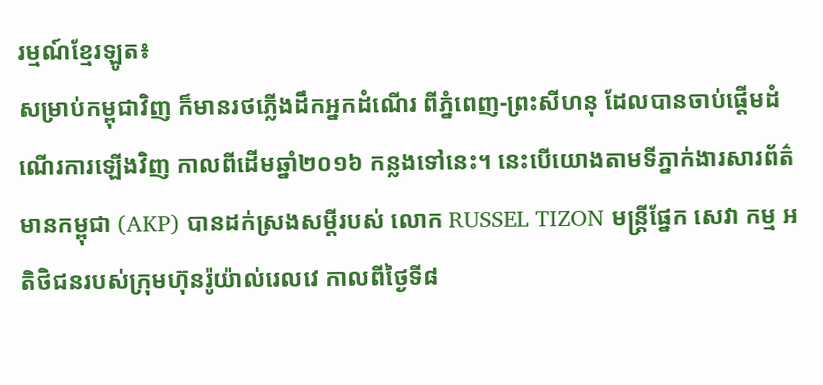រម្មណ៍ខ្មែរឡូត៖
សម្រាប់កម្ពុជាវិញ ក៏មានរថភ្លើងដឹកអ្នកដំណើរ ពីភ្នំពេញ-ព្រះសីហនុ ដែលបានចាប់ផ្តើមដំណើរការឡើងវិញ កាលពីដើមឆ្នាំ២០១៦ កន្លងទៅនេះ។ នេះបើយោងតាមទីភ្នាក់ងារសារព័ត៌មានកម្ពុជា (AKP) បានដក់ស្រងសម្តីរបស់ លោក RUSSEL TIZON មន្ត្រីផ្នែក សេវា កម្ម អតិថិជនរបស់ក្រុមហ៊ុនរ៉ូយ៉ាល់រេលវេ កាលពីថ្ងៃទី៨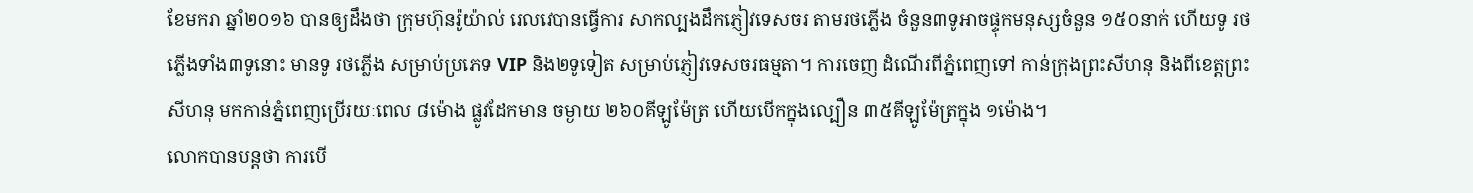ខែមករា ឆ្នាំ២០១៦ បានឲ្យដឹងថា ក្រុមហ៊ុនរ៉ូយ៉ាល់ រេលវេបានធ្វើការ សាកល្បងដឹកភ្ញៀវទេសចរ តាមរថភ្លើង ចំនួន៣ទូអាចផ្ទុកមនុស្សចំនួន ១៥០នាក់ ហើយទូ រថភ្លើងទាំង៣ទូនោះ មានទូ រថភ្លើង សម្រាប់ប្រភេទ VIP និង២ទូទៀត សម្រាប់ភ្ញៀវទេសចរធម្មតា។ ការចេញ ដំណើរពីភ្នំពេញទៅ កាន់ក្រុងព្រះសីហនុ និងពីខេត្តព្រះសីហនុ មកកាន់ភ្នំពេញប្រើរយៈពេល ៨ម៉ោង ផ្លូវដែកមាន ចម្ងាយ ២៦០គីឡូម៉ែត្រ ហើយបើកក្នុងល្បឿន ៣៥គីឡូម៉ែត្រក្នុង ១ម៉ោង។
លោកបានបន្តថា ការបើ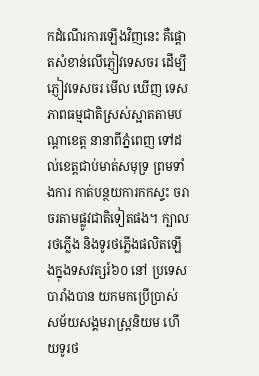កដំណើរការឡើងវិញនេះ គឺផ្តោតសំខាន់លើភ្ញៀវទេសចរ ដើម្បីភ្ញៀវទេសចរ មើល ឃើញ ទេសភាពធម្មជាតិស្រស់ស្អាតតាមបណ្តាខេត្ត នានាពីភ្នំពេញ ទៅដល់ខេត្តជាប់មាត់សមុទ្រ ព្រមទាំងការ កាត់បន្ថយការកកស្ទះ ចរាចរតាមផ្លូវជាតិទៀតផង។ ក្បាលរថភ្លើង និងទូរថភ្លើងផលិតឡើងក្នុងទសវត្សរ៍៦០ នៅ ប្រទេសបារាំងបាន យកមកប្រើប្រាស់ សម័យសង្គមរាស្ត្រនិយម ហើយទូរថ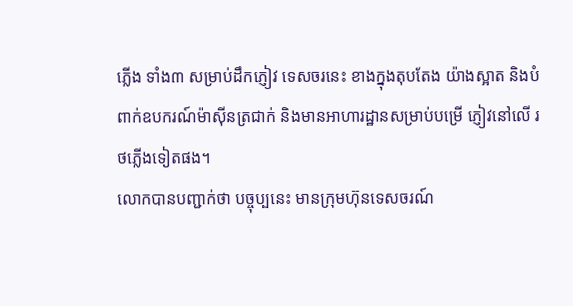ភ្លើង ទាំង៣ សម្រាប់ដឹកភ្ញៀវ ទេសចរនេះ ខាងក្នុងតុបតែង យ៉ាងស្អាត និងបំពាក់ឧបករណ៍ម៉ាស៊ីនត្រជាក់ និងមានអាហារដ្ឋានសម្រាប់បម្រើ ភ្ញៀវនៅលើ រថភ្លើងទៀតផង។
លោកបានបញ្ជាក់ថា បច្ចុប្បនេះ មានក្រុមហ៊ុនទេសចរណ៍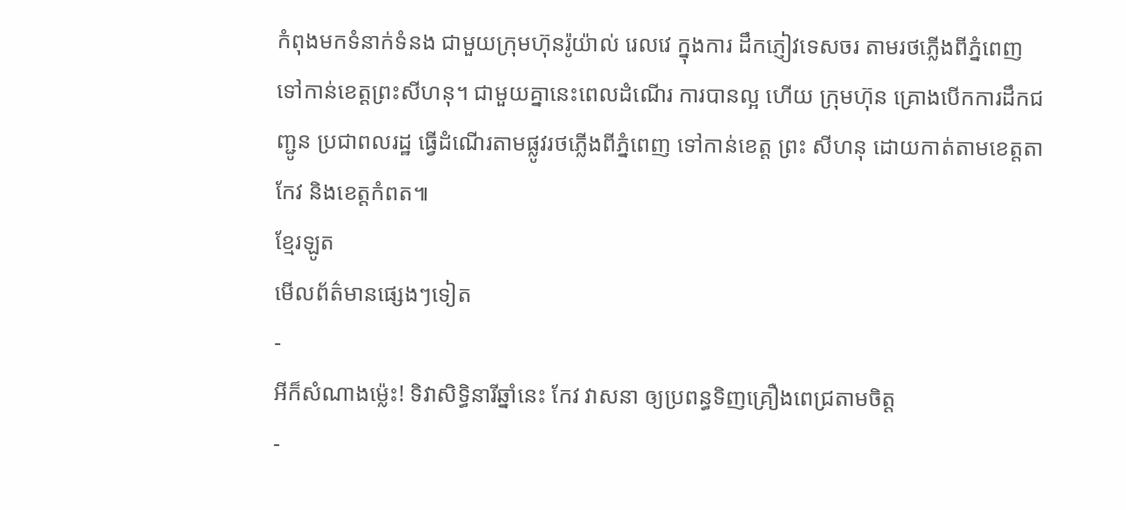កំពុងមកទំនាក់ទំនង ជាមួយក្រុមហ៊ុនរ៉ូយ៉ាល់ រេលវេ ក្នុងការ ដឹកភ្ញៀវទេសចរ តាមរថភ្លើងពីភ្នំពេញទៅកាន់ខេត្តព្រះសីហនុ។ ជាមួយគ្នានេះពេលដំណើរ ការបានល្អ ហើយ ក្រុមហ៊ុន គ្រោងបើកការដឹកជញ្ជូន ប្រជាពលរដ្ឋ ធ្វើដំណើរតាមផ្លូវរថភ្លើងពីភ្នំពេញ ទៅកាន់ខេត្ត ព្រះ សីហនុ ដោយកាត់តាមខេត្តតាកែវ និងខេត្តកំពត៕
ខ្មែរឡូត
មើលព័ត៌មានផ្សេងៗទៀត
-
អីក៏សំណាងម្ល៉េះ! ទិវាសិទ្ធិនារីឆ្នាំនេះ កែវ វាសនា ឲ្យប្រពន្ធទិញគ្រឿងពេជ្រតាមចិត្ត
-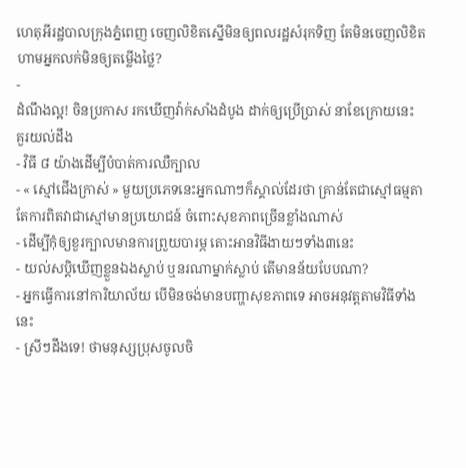ហេតុអីរដ្ឋបាលក្រុងភ្នំពេញ ចេញលិខិតស្នើមិនឲ្យពលរដ្ឋសំរុកទិញ តែមិនចេញលិខិតហាមអ្នកលក់មិនឲ្យតម្លើងថ្លៃ?
-
ដំណឹងល្អ! ចិនប្រកាស រកឃើញវ៉ាក់សាំងដំបូង ដាក់ឲ្យប្រើប្រាស់ នាខែក្រោយនេះ
គួរយល់ដឹង
- វិធី ៨ យ៉ាងដើម្បីបំបាត់ការឈឺក្បាល
- « ស្មៅជើងក្រាស់ » មួយប្រភេទនេះអ្នកណាៗក៏ស្គាល់ដែរថា គ្រាន់តែជាស្មៅធម្មតា តែការពិតវាជាស្មៅមានប្រយោជន៍ ចំពោះសុខភាពច្រើនខ្លាំងណាស់
- ដើម្បីកុំឲ្យខួរក្បាលមានការព្រួយបារម្ភ តោះអានវិធីងាយៗទាំង៣នេះ
- យល់សប្តិឃើញខ្លួនឯងស្លាប់ ឬនរណាម្នាក់ស្លាប់ តើមានន័យបែបណា?
- អ្នកធ្វើការនៅការិយាល័យ បើមិនចង់មានបញ្ហាសុខភាពទេ អាចអនុវត្តតាមវិធីទាំងនេះ
- ស្រីៗដឹងទេ! ថាមនុស្សប្រុសចូលចិ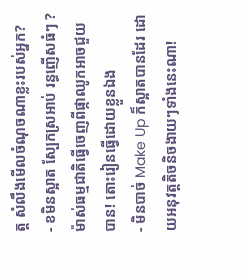ត្ត សំលឹងមើលចំណុចណាខ្លះរបស់អ្នក?
- ខមិនស្អាត ស្បែកស្រអាប់ រន្ធញើសធំៗ ? ម៉ាស់ធម្មជាតិធ្វើចេញពីផ្កាឈូកអាចជួយបាន! តោះរៀនធ្វើដោយខ្លួនឯង
- មិនបាច់ Make Up ក៏ស្អាតបានដែរ ដោយអនុវត្តតិចនិចងាយៗទាំងនេះណា!